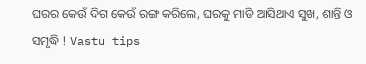ଘରର କେଉଁ ଦିଗ କେଉଁ ରଙ୍ଗ କରିଲେ, ଘରକୁ ମାଡି ଆସିଥାଏ ସୁଖ, ଶାନ୍ତି ଓ ସମୃଦ୍ଧି ! Vastu tips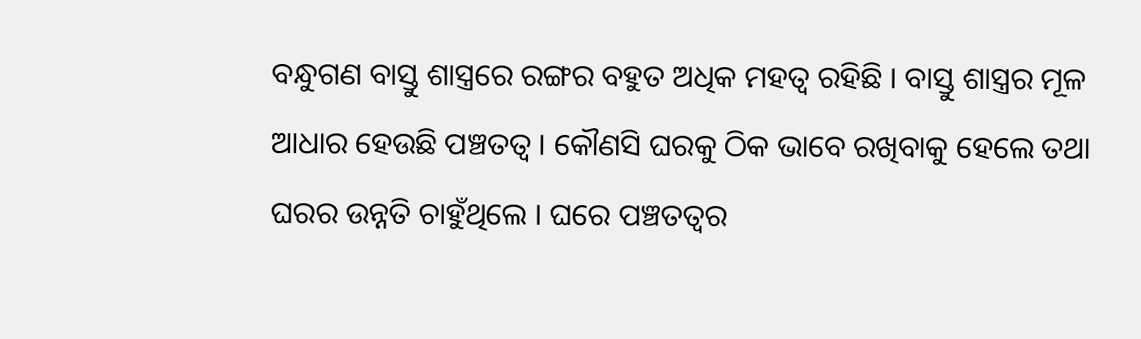ବନ୍ଧୁଗଣ ବାସ୍ତୁ ଶାସ୍ତ୍ରରେ ରଙ୍ଗର ବହୁତ ଅଧିକ ମହତ୍ଵ ରହିଛି । ବାସ୍ତୁ ଶାସ୍ତ୍ରର ମୂଳ ଆଧାର ହେଉଛି ପଞ୍ଚତତ୍ଵ । କୌଣସି ଘରକୁ ଠିକ ଭାବେ ରଖିବାକୁ ହେଲେ ତଥା ଘରର ଉନ୍ନତି ଚାହୁଁଥିଲେ । ଘରେ ପଞ୍ଚତତ୍ଵର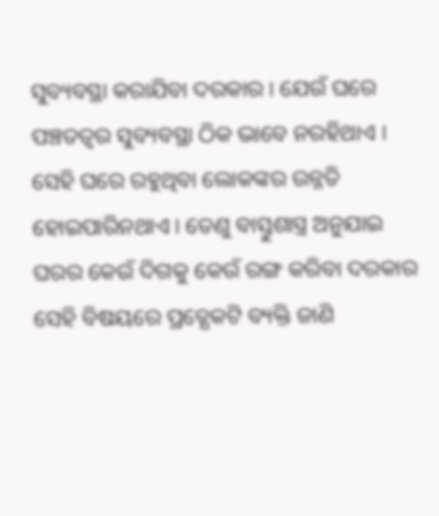ସୁବ୍ୟବସ୍ଥା କରାଯିବା ଦରକାର । ଯେଉଁ ଘରେ ପଞ୍ଚତତ୍ଵର ସୁବ୍ୟବସ୍ଥା ଠିକ ଭାବେ ନରହିଥାଏ । ସେହି ଘରେ ରହୁଥିବା ଲୋକଙ୍କର ଉନ୍ନତି ହୋଇପାରିନଥାଏ । ତେଣୁ ବାସ୍ତୁଶାସ୍ତ୍ର ଅନୁଯାଇ ଘରର କେଉଁ ଦିଗକୁ କେଉଁ ରଙ୍ଗ କରିବା ଦରକାର ସେହି ବିଷୟରେ ପ୍ରତ୍ଯେକଟି ବ୍ୟକ୍ତି ଜାଣି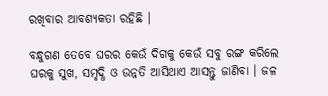ରଖିବାର ଆବଶ୍ୟକତା ରହିଛି ।

ବନ୍ଧୁଗଣ ତେବେ ଘରର କେଉଁ ଦିଗକୁ କେଉଁ ସବୁ ରଙ୍ଗ କରିଲେ ଘରକୁ ସୁଖ, ସମୃଦ୍ଧି ଓ ଉନ୍ନତି ଆସିଥାଏ ଆସନ୍ତୁ ଜାଣିବା । ଜଳ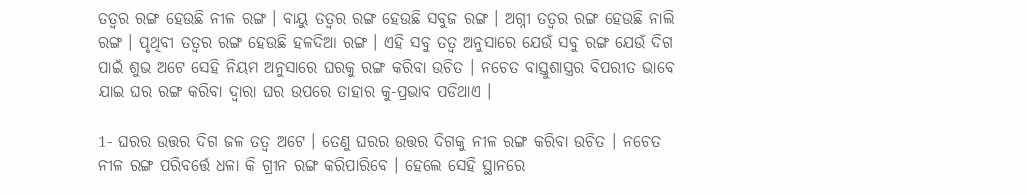ତତ୍ଵର ରଙ୍ଗ ହେଉଛି ନୀଳ ରଙ୍ଗ । ବାୟୁ ତତ୍ଵର ରଙ୍ଗ ହେଉଛି ସବୁଜ ରଙ୍ଗ । ଅଗ୍ନୀ ତତ୍ଵର ରଙ୍ଗ ହେଉଛି ନାଲି ରଙ୍ଗ । ପୃଥିବୀ ତତ୍ଵର ରଙ୍ଗ ହେଉଛି ହଳଦିଆ ରଙ୍ଗ । ଏହି ସବୁ ତତ୍ଵ ଅନୁସାରେ ଯେଉଁ ସବୁ ରଙ୍ଗ ଯେଉଁ ଦିଗ ପାଇଁ ଶୁଭ ଅଟେ ସେହି ନିୟମ ଅନୁସାରେ ଘରକୁ ରଙ୍ଗ କରିବା ଉଚିତ । ନଚେତ ବାସ୍ତୁଶାସ୍ତ୍ରର ବିପରୀତ ଭାବେ ଯାଇ ଘର ରଙ୍ଗ କରିବା ଦ୍ଵାରା ଘର ଉପରେ ତାହାର କୁ-ପ୍ରଭାବ ପଡିଥାଏ ।

1- ଘରର ଉତ୍ତର ଦିଗ ଜଳ ତତ୍ଵ ଅଟେ । ତେଣୁ ଘରର ଉତ୍ତର ଦିଗକୁ ନୀଳ ରଙ୍ଗ କରିବା ଉଚିତ । ନଚେତ ନୀଳ ରଙ୍ଗ ପରିବର୍ତ୍ତେ ଧଳା କି ଗ୍ରୀନ ରଙ୍ଗ କରିପାରିବେ । ହେଲେ ସେହି ସ୍ଥାନରେ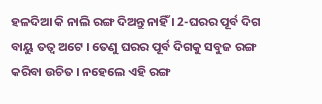ହଳଦିଆ କି ନାଲି ରଙ୍ଗ ଦିଅନ୍ତୁ ନାହିଁ । 2-ଘରର ପୂର୍ବ ଦିଗ ବାୟୁ ତତ୍ଵ ଅଟେ । ତେଣୁ ଘରର ପୂର୍ବ ଦିଗକୁ ସବୁଜ ରଙ୍ଗ କରିବା ଉଚିତ । ନହେଲେ ଏହି ରଙ୍ଗ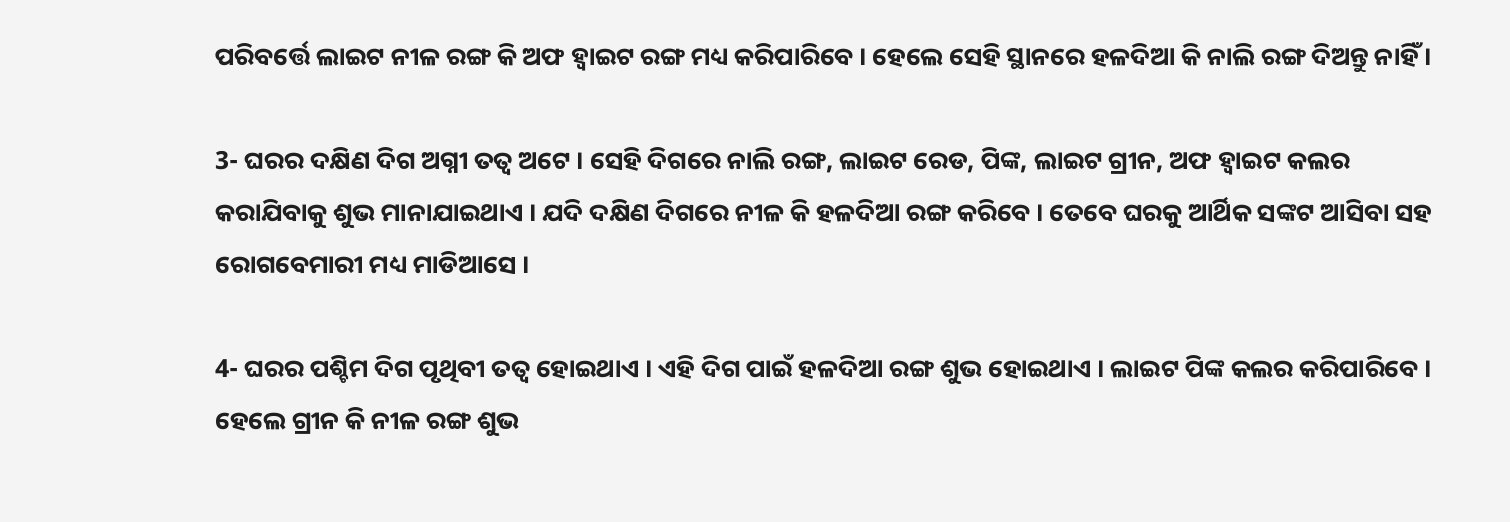ପରିବର୍ତ୍ତେ ଲାଇଟ ନୀଳ ରଙ୍ଗ କି ଅଫ ହ୍ଵାଇଟ ରଙ୍ଗ ମଧ୍ୟ କରିପାରିବେ । ହେଲେ ସେହି ସ୍ଥାନରେ ହଳଦିଆ କି ନାଲି ରଙ୍ଗ ଦିଅନ୍ତୁ ନାହିଁ ।

3- ଘରର ଦକ୍ଷିଣ ଦିଗ ଅଗ୍ନୀ ତତ୍ଵ ଅଟେ । ସେହି ଦିଗରେ ନାଲି ରଙ୍ଗ, ଲାଇଟ ରେଡ, ପିଙ୍କ, ଲାଇଟ ଗ୍ରୀନ, ଅଫ ହ୍ଵାଇଟ କଲର କରାଯିବାକୁ ଶୁଭ ମାନାଯାଇଥାଏ । ଯଦି ଦକ୍ଷିଣ ଦିଗରେ ନୀଳ କି ହଳଦିଆ ରଙ୍ଗ କରିବେ । ତେବେ ଘରକୁ ଆର୍ଥିକ ସଙ୍କଟ ଆସିବା ସହ ରୋଗବେମାରୀ ମଧ୍ୟ ମାଡିଆସେ ।

4- ଘରର ପଶ୍ଚିମ ଦିଗ ପୃଥିବୀ ତତ୍ଵ ହୋଇଥାଏ । ଏହି ଦିଗ ପାଇଁ ହଳଦିଆ ରଙ୍ଗ ଶୁଭ ହୋଇଥାଏ । ଲାଇଟ ପିଙ୍କ କଲର କରିପାରିବେ । ହେଲେ ଗ୍ରୀନ କି ନୀଳ ରଙ୍ଗ ଶୁଭ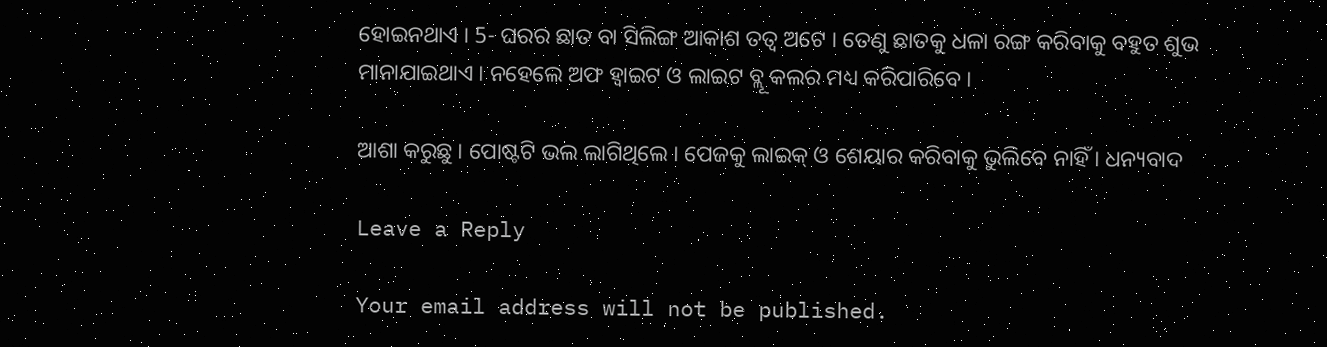ହୋଇନଥାଏ । 5- ଘରର ଛାତ ବା ସିଲିଙ୍ଗ ଆକାଶ ତତ୍ଵ ଅଟେ । ତେଣୁ ଛାତକୁ ଧଳା ରଙ୍ଗ କରିବାକୁ ବହୁତ ଶୁଭ ମାନାଯାଇଥାଏ । ନହେଲେ ଅଫ ହ୍ଵାଇଟ ଓ ଲାଇଟ ବ୍ଲୂ କଲର ମଧ୍ୟ କରିପାରିବେ ।

ଆଶା କରୁଛୁ । ପୋଷ୍ଟଟି ଭଲ ଲାଗିଥିଲେ । ପେଜକୁ ଲାଇକ୍ ଓ ଶେୟାର କରିବାକୁ ଭୁଲିବେ ନାହିଁ । ଧନ୍ୟବାଦ

Leave a Reply

Your email address will not be published.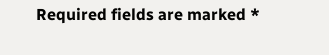Required fields are marked *